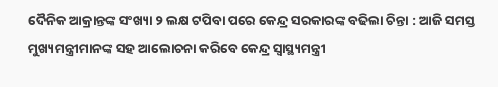ଦୈନିକ ଆକ୍ରାନ୍ତଙ୍କ ସଂଖ୍ୟା ୨ ଲକ୍ଷ ଟପିବା ପରେ କେନ୍ଦ୍ର ସରକାରଙ୍କ ବଢିଲା ଚିନ୍ତା : ଆଜି ସମସ୍ତ ମୁଖ୍ୟମନ୍ତ୍ରୀମାନଙ୍କ ସହ ଆଲୋଚନା କରିବେ କେନ୍ଦ୍ର ସ୍ୱାସ୍ଥ୍ୟମନ୍ତ୍ରୀ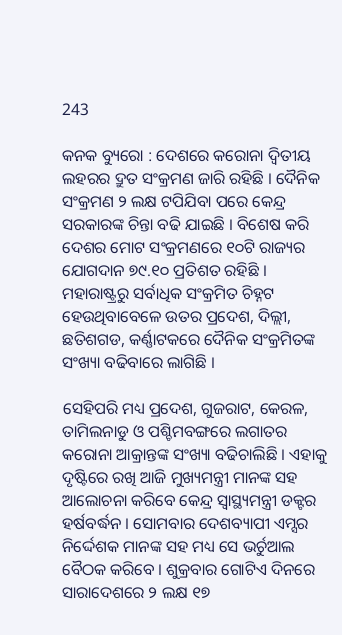243

କନକ ବ୍ୟୁରୋ : ଦେଶରେ କରୋନା ଦ୍ୱିତୀୟ ଲହରର ଦ୍ରୁତ ସଂକ୍ରମଣ ଜାରି ରହିଛି । ଦୈନିକ ସଂକ୍ରମଣ ୨ ଲକ୍ଷ ଟପିଯିବା ପରେ କେନ୍ଦ୍ର ସରକାରଙ୍କ ଚିନ୍ତା ବଢି ଯାଇଛି । ବିଶେଷ କରି ଦେଶର ମୋଟ ସଂକ୍ରମଣରେ ୧୦ଟି ରାଜ୍ୟର ଯୋଗଦାନ ୭୯.୧୦ ପ୍ରତିଶତ ରହିଛି । ମହାରାଷ୍ଟ୍ରରୁ ସର୍ବାଧିକ ସଂକ୍ରମିତ ଚିହ୍ନଟ ହେଉଥିବାବେଳେ ଉତର ପ୍ରଦେଶ, ଦିଲ୍ଲୀ, ଛତିଶଗଡ, କର୍ଣ୍ଣାଟକରେ ଦୈନିକ ସଂକ୍ରମିତଙ୍କ ସଂଖ୍ୟା ବଢିବାରେ ଲାଗିଛି ।

ସେହିପରି ମଧ୍ୟ ପ୍ରଦେଶ, ଗୁଜରାଟ, କେରଳ, ତାମିଲନାଡୁ ଓ ପଶ୍ଚିମବଙ୍ଗରେ ଲଗାତର କରୋନା ଆକ୍ରାନ୍ତଙ୍କ ସଂଖ୍ୟା ବଢିଚାଲିଛି । ଏହାକୁ ଦୃଷ୍ଟିରେ ରଖି ଆଜି ମୁଖ୍ୟମନ୍ତ୍ରୀ ମାନଙ୍କ ସହ ଆଲୋଚନା କରିବେ କେନ୍ଦ୍ର ସ୍ୱାସ୍ଥ୍ୟମନ୍ତ୍ରୀ ଡକ୍ଟର ହର୍ଷବର୍ଦ୍ଧନ । ସୋମବାର ଦେଶବ୍ୟାପୀ ଏମ୍ସର ନିର୍ଦ୍ଦେଶକ ମାନଙ୍କ ସହ ମଧ୍ୟ ସେ ଭର୍ଚୁଆଲ ବୈଠକ କରିବେ । ଶୁକ୍ରବାର ଗୋଟିଏ ଦିନରେ ସାରାଦେଶରେ ୨ ଲକ୍ଷ ୧୭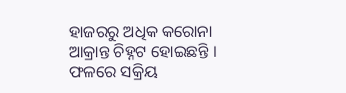ହାଜରରୁ ଅଧିକ କରୋନା ଆକ୍ରାନ୍ତ ଚିହ୍ନଟ ହୋଇଛନ୍ତି । ଫଳରେ ସକ୍ରିୟ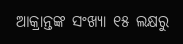ଆକ୍ରାନ୍ତଙ୍କ ସଂଖ୍ୟା ୧୫ ଲକ୍ଷରୁ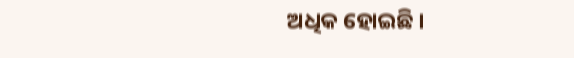ଅଧିକ ହୋଇଛି ।